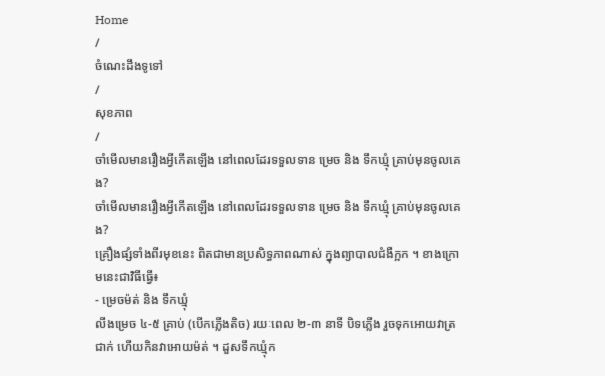Home
/
ចំណេះដឹងទូទៅ
/
សុខភាព
/
ចាំមើលមានរឿងអ្វីកើតឡើង នៅពេលដែរទទួលទាន ម្រេច និង ទឹកឃ្មុំ គ្រាប់មុនចូលគេង?
ចាំមើលមានរឿងអ្វីកើតឡើង នៅពេលដែរទទួលទាន ម្រេច និង ទឹកឃ្មុំ គ្រាប់មុនចូលគេង?
គ្រឿងផ្សំទាំងពីរមុខនេះ ពិតជាមានប្រសិទ្ធភាពណាស់ ក្នុងព្យាបាលជំងឺក្អក ។ ខាងក្រោមនេះជាវិធីធ្វើ៖
- ម្រេចម៉ត់ និង ទឹកឃ្មុំ
លីងម្រេច ៤-៥ គ្រាប់ (បើកភ្លើងតិច) រយៈពេល ២-៣ នាទី បិទភ្លើង រួចទុកអោយវាត្រជាក់ ហើយកិនវាអោយម៉ត់ ។ ដួសទឹកឃ្មុំក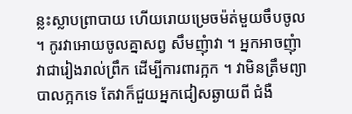ន្លះស្លាបព្រាបាយ ហើយរោយម្រេចម៉ត់មួយចឹបចូល ។ កូរវាអោយចូលគ្នាសព្វ សឹមញុំាវា ។ អ្នកអាចញុំាវាជារៀងរាល់ព្រឹក ដើម្បីការពារក្អក ។ វាមិនត្រឹមព្យាបាលក្អកទេ តែវាក៏ជួយអ្នកជៀសឆ្ងាយពី ជំងឺ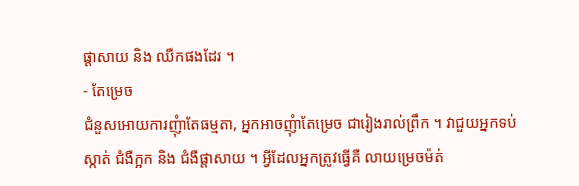ផ្តាសាយ និង ឈឺកផងដែរ ។
- តែម្រេច
ជំនួសអោយការញុំាតែធម្មតា, អ្នកអាចញុំាតែម្រេច ជារៀងរាល់ព្រឹក ។ វាជួយអ្នកទប់ស្កាត់ ជំងឺក្អក និង ជំងឺផ្តាសាយ ។ អ្វីដែលអ្នកត្រូវធ្វើគឺ លាយម្រេចម៉ត់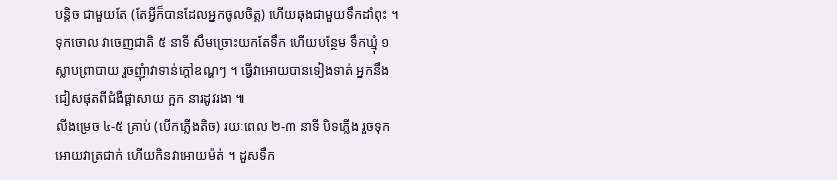បន្តិច ជាមួយតែ (តែអ្វីក៏បានដែលអ្នកចូលចិត្ត) ហើយឆុងជាមួយទឹកដាំពុះ ។ ទុកចោល វាចេញជាតិ ៥ នាទី សឹមច្រោះយកតែទឹក ហើយបន្ថែម ទឹកឃ្មុំ ១ ស្លាបព្រាបាយ រួចញុំាវាទាន់ក្តៅឧណ្ហៗ ។ ធ្វើវាអោយបានទៀងទាត់ អ្នកនឹងជៀសផុតពីជំងឺផ្តាសាយ ក្អក នារដូវរងា ៕
លីងម្រេច ៤-៥ គ្រាប់ (បើកភ្លើងតិច) រយៈពេល ២-៣ នាទី បិទភ្លើង រួចទុកអោយវាត្រជាក់ ហើយកិនវាអោយម៉ត់ ។ ដួសទឹក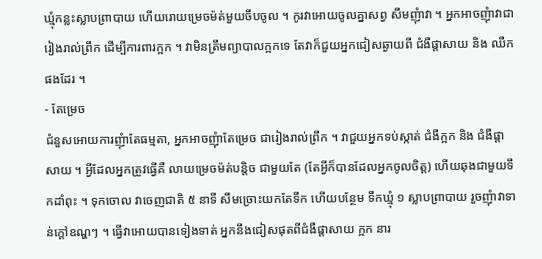ឃ្មុំកន្លះស្លាបព្រាបាយ ហើយរោយម្រេចម៉ត់មួយចឹបចូល ។ កូរវាអោយចូលគ្នាសព្វ សឹមញុំាវា ។ អ្នកអាចញុំាវាជារៀងរាល់ព្រឹក ដើម្បីការពារក្អក ។ វាមិនត្រឹមព្យាបាលក្អកទេ តែវាក៏ជួយអ្នកជៀសឆ្ងាយពី ជំងឺផ្តាសាយ និង ឈឺកផងដែរ ។
- តែម្រេច
ជំនួសអោយការញុំាតែធម្មតា, អ្នកអាចញុំាតែម្រេច ជារៀងរាល់ព្រឹក ។ វាជួយអ្នកទប់ស្កាត់ ជំងឺក្អក និង ជំងឺផ្តាសាយ ។ អ្វីដែលអ្នកត្រូវធ្វើគឺ លាយម្រេចម៉ត់បន្តិច ជាមួយតែ (តែអ្វីក៏បានដែលអ្នកចូលចិត្ត) ហើយឆុងជាមួយទឹកដាំពុះ ។ ទុកចោល វាចេញជាតិ ៥ នាទី សឹមច្រោះយកតែទឹក ហើយបន្ថែម ទឹកឃ្មុំ ១ ស្លាបព្រាបាយ រួចញុំាវាទាន់ក្តៅឧណ្ហៗ ។ ធ្វើវាអោយបានទៀងទាត់ អ្នកនឹងជៀសផុតពីជំងឺផ្តាសាយ ក្អក នារ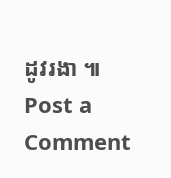ដូវរងា ៕
Post a Comment